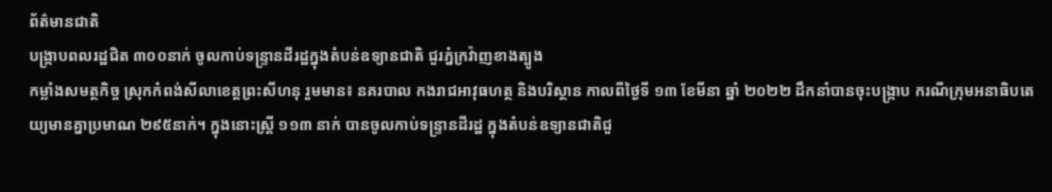ព័ត៌មានជាតិ
បង្ក្រាបពលរដ្ឋជិត ៣០០នាក់ ចូលកាប់ទន្ទ្រានដីរដ្ឋក្នុងតំបន់ឧទ្យានជាតិ ជួរភ្នំក្រវ៉ាញខាងត្បូង
កម្លាំងសមត្ថកិច្ច ស្រុកកំពង់សីលាខេត្តព្រះសីហនុ រួមមាន៖ នគរបាល កងរាជអាវុធហត្ថ និងបរិស្ថាន កាលពីថ្ងៃទី ១៣ ខែមីនា ឆ្នាំ ២០២២ ដឹកនាំបានចុះបង្ក្រាប ករណីក្រុមអនាធិបតេយ្យមានគ្នាប្រមាណ ២៩៥នាក់។ ក្នុងនោះស្ត្រី ១១៣ នាក់ បានចូលកាប់ទន្ទ្រានដីរដ្ឋ ក្នុងតំបន់ឧទ្យានជាតិជួ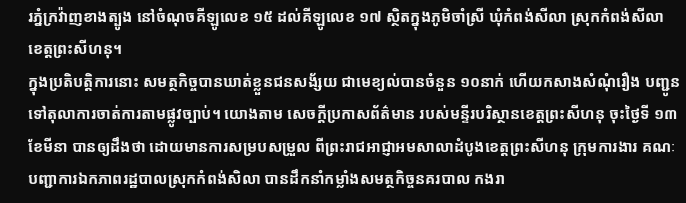រភ្នំក្រវ៉ាញខាងត្បូង នៅចំណុចគីឡូលេខ ១៥ ដល់គីឡូលេខ ១៧ ស្ថិតក្នុងភូមិចាំស្រី ឃុំកំពង់សីលា ស្រុកកំពង់សីលា ខេត្តព្រះសីហនុ។
ក្នុងប្រតិបត្តិការនោះ សមត្ថកិច្ចបានឃាត់ខ្លួនជនសង័្សយ ជាមេខ្យល់បានចំនួន ១០នាក់ ហើយកសាងសំណុំរឿង បញ្ជូនទៅតុលាការចាត់ការតាមផ្លូវច្បាប់។ យោងតាម សេចក្តីប្រកាសព័ត៌មាន របស់មន្ទីរបរិស្ថានខេត្តព្រះសីហនុ ចុះថ្ងៃទី ១៣ ខែមីនា បានឲ្យដឹងថា ដោយមានការសម្របសម្រួល ពីព្រះរាជអាជ្ញាអមសាលាដំបូងខេត្តព្រះសីហនុ ក្រុមការងារ គណៈបញ្ជាការឯកភាពរដ្ឋបាលស្រុកកំពង់សិលា បានដឹកនាំកម្លាំងសមត្ថកិច្ចនគរបាល កងរា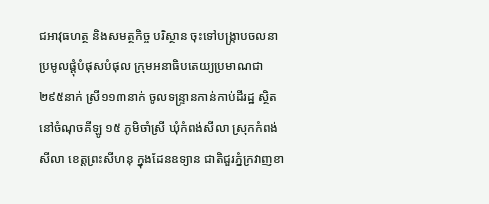ជអាវុធហត្ថ និងសមត្ថកិច្ច បរិស្ថាន ចុះទៅបង្ក្រាបចលនាប្រមូលផ្តុំបំផុសបំផុល ក្រុមអនាធិបតេយ្យប្រមាណជា ២៩៥នាក់ ស្រី១១៣នាក់ ចូលទន្ទ្រានកាន់កាប់ដីរដ្ឋ ស្ថិតនៅចំណុចគីឡូ ១៥ ភូមិចាំស្រី ឃុំកំពង់សីលា ស្រុកកំពង់សីលា ខេត្តព្រះសីហនុ ក្នុងដែនឧទ្យាន ជាតិជួរភ្នំក្រវាញខា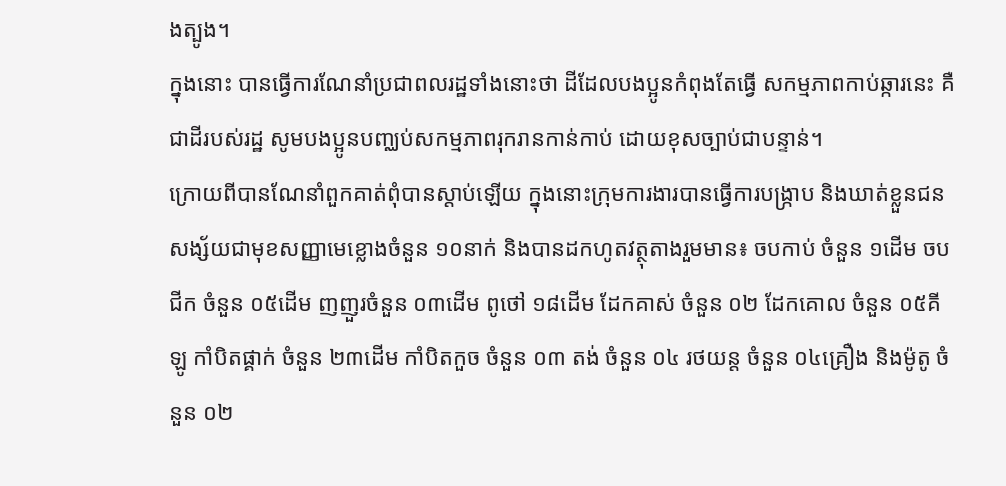ងត្បូង។
ក្នុងនោះ បានធ្វើការណែនាំប្រជាពលរដ្ឋទាំងនោះថា ដីដែលបងប្អូនកំពុងតែធ្វើ សកម្មភាពកាប់ឆ្ការនេះ គឺជាដីរបស់រដ្ឋ សូមបងប្អូនបញ្ឈប់សកម្មភាពរុករានកាន់កាប់ ដោយខុសច្បាប់ជាបន្ទាន់។
ក្រោយពីបានណែនាំពួកគាត់ពុំបានស្តាប់ឡើយ ក្នុងនោះក្រុមការងារបានធ្វើការបង្ក្រាប និងឃាត់ខ្លួនជន សង្ស័យជាមុខសញ្ញាមេខ្លោងចំនួន ១០នាក់ និងបានដកហូតវត្ថុតាងរួមមាន៖ ចបកាប់ ចំនួន ១ដើម ចបជីក ចំនួន ០៥ដើម ញញួរចំនួន ០៣ដើម ពូថៅ ១៨ដើម ដែកគាស់ ចំនួន ០២ ដែកគោល ចំនួន ០៥គីឡូ កាំបិតផ្គាក់ ចំនួន ២៣ដើម កាំបិតកួច ចំនួន ០៣ តង់ ចំនួន ០៤ រថយន្ត ចំនួន ០៤គ្រឿង និងម៉ូតូ ចំនួន ០២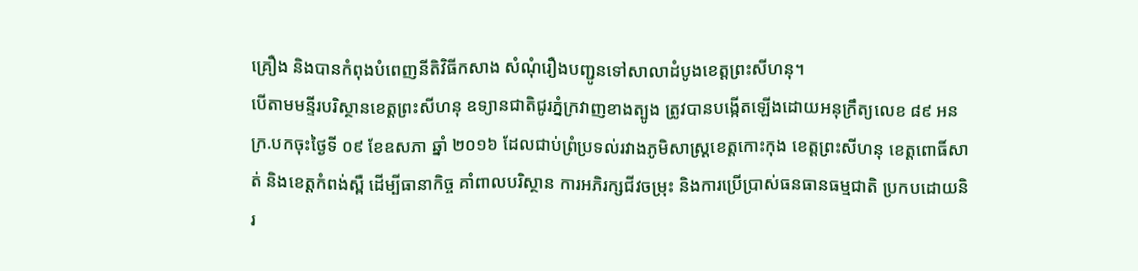គ្រឿង និងបានកំពុងបំពេញនីតិវិធីកសាង សំណុំរឿងបញ្ជូនទៅសាលាដំបូងខេត្តព្រះសីហនុ។
បើតាមមន្ទីរបរិស្ថានខេត្តព្រះសីហនុ ឧទ្យានជាតិជូរភ្នំក្រវាញខាងត្បូង ត្រូវបានបង្កើតឡើងដោយអនុក្រឹត្យលេខ ៨៩ អនក្រ.បកចុះថ្ងៃទី ០៩ ខែឧសភា ឆ្នាំ ២០១៦ ដែលជាប់ព្រំប្រទល់រវាងភូមិសាស្រ្តខេត្តកោះកុង ខេត្តព្រះសីហនុ ខេត្តពោធិ៍សាត់ និងខេត្តកំពង់ស្ពឺ ដើម្បីធានាកិច្ច គាំពាលបរិស្ថាន ការអភិរក្សជីវចម្រុះ និងការប្រើប្រាស់ធនធានធម្មជាតិ ប្រកបដោយនិរ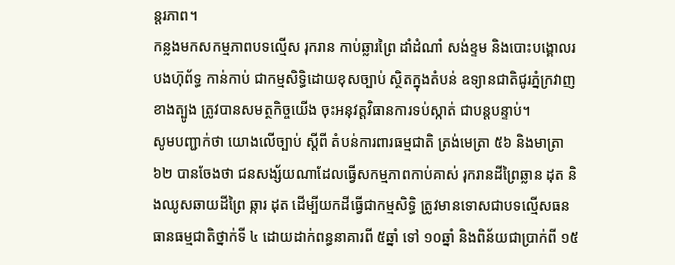ន្តរភាព។
កន្លងមកសកម្មភាពបទល្មើស រុករាន កាប់ឆ្លារព្រៃ ដាំដំណាំ សង់ខ្ទម និងបោះបង្គោលរបងហ៊ុព័ទ្ធ កាន់កាប់ ជាកម្មសិទ្ធិដោយខុសច្បាប់ ស្ថិតក្នុងតំបន់ ឧទ្យានជាតិជូរភ្នំក្រវាញខាងត្បូង ត្រូវបានសមត្ថកិច្ចយើង ចុះអនុវត្តវិធានការទប់ស្កាត់ ជាបន្តបន្ទាប់។
សូមបញ្ជាក់ថា យោងលើច្បាប់ ស្តីពី តំបន់ការពារធម្មជាតិ ត្រង់មេត្រា ៥៦ និងមាត្រា ៦២ បានចែងថា ជនសង្ស័យណាដែលធ្វើសកម្មភាពកាប់គាស់ រុករានដីព្រៃឆ្លាន ដុត និងឈូសឆាយដីព្រៃ ឆ្ការ ដុត ដើម្បីយកដីធ្វើជាកម្មសិទ្ធិ ត្រូវមានទោសជាបទល្មើសធនធានធម្មជាតិថ្នាក់ទី ៤ ដោយដាក់ពន្ធនាគារពី ៥ឆ្នាំ ទៅ ១០ឆ្នាំ និងពិន័យជាប្រាក់ពី ១៥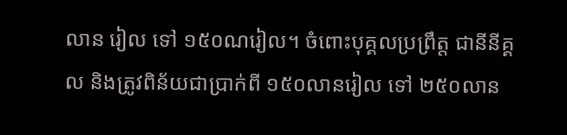លាន រៀល ទៅ ១៥០ណរៀល។ ចំពោះបុគ្គលប្រព្រឹត្ត ជានីនីគ្គល និងត្រូវពិន័យជាប្រាក់ពី ១៥០លានរៀល ទៅ ២៥០លាន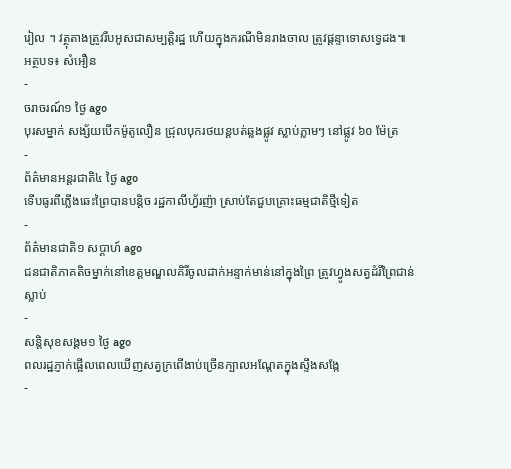រៀល ។ វត្ថុតាងត្រូវរឹបអូសជាសម្បត្តិរដ្ឋ ហើយក្នុងករណីមិនរាងចាល ត្រូវផ្តន្ទាទោសទ្វេដង៕
អត្ថបទ៖ សំអឿន
-
ចរាចរណ៍១ ថ្ងៃ ago
បុរសម្នាក់ សង្ស័យបើកម៉ូតូលឿន ជ្រុលបុករថយន្តបត់ឆ្លងផ្លូវ ស្លាប់ភ្លាមៗ នៅផ្លូវ ៦០ ម៉ែត្រ
-
ព័ត៌មានអន្ដរជាតិ៤ ថ្ងៃ ago
ទើបធូរពីភ្លើងឆេះព្រៃបានបន្តិច រដ្ឋកាលីហ្វ័រញ៉ា ស្រាប់តែជួបគ្រោះធម្មជាតិថ្មីទៀត
-
ព័ត៌មានជាតិ១ សប្តាហ៍ ago
ជនជាតិភាគតិចម្នាក់នៅខេត្តមណ្ឌលគិរីចូលដាក់អន្ទាក់មាន់នៅក្នុងព្រៃ ត្រូវហ្វូងសត្វដំរីព្រៃជាន់ស្លាប់
-
សន្តិសុខសង្គម១ ថ្ងៃ ago
ពលរដ្ឋភ្ញាក់ផ្អើលពេលឃើញសត្វក្រពើងាប់ច្រើនក្បាលអណ្ដែតក្នុងស្ទឹងសង្កែ
-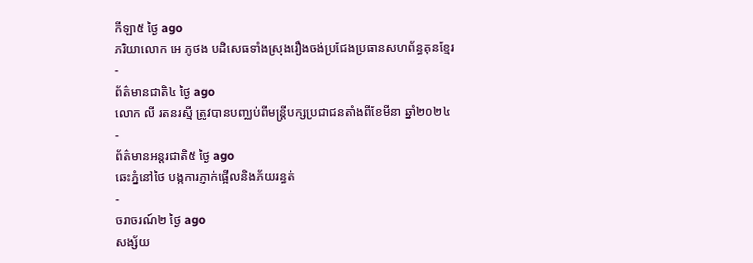កីឡា៥ ថ្ងៃ ago
ភរិយាលោក អេ ភូថង បដិសេធទាំងស្រុងរឿងចង់ប្រជែងប្រធានសហព័ន្ធគុនខ្មែរ
-
ព័ត៌មានជាតិ៤ ថ្ងៃ ago
លោក លី រតនរស្មី ត្រូវបានបញ្ឈប់ពីមន្ត្រីបក្សប្រជាជនតាំងពីខែមីនា ឆ្នាំ២០២៤
-
ព័ត៌មានអន្ដរជាតិ៥ ថ្ងៃ ago
ឆេះភ្នំនៅថៃ បង្កការភ្ញាក់ផ្អើលនិងភ័យរន្ធត់
-
ចរាចរណ៍២ ថ្ងៃ ago
សង្ស័យ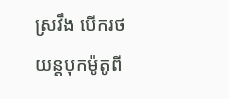ស្រវឹង បើករថយន្តបុកម៉ូតូពី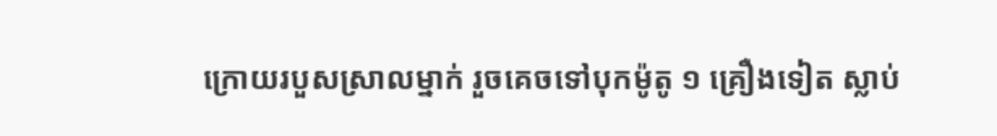ក្រោយរបួសស្រាលម្នាក់ រួចគេចទៅបុកម៉ូតូ ១ គ្រឿងទៀត ស្លាប់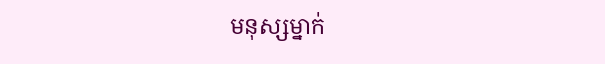មនុស្សម្នាក់